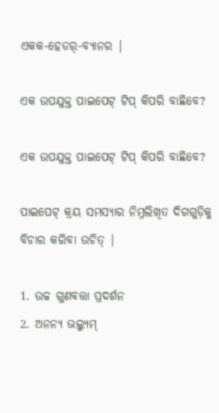ଏକକ-ହେଡର୍-ବ୍ୟାନର |

ଏକ ଉପଯୁକ୍ତ ପାଇପେଟ୍ ଟିପ୍ କିପରି ବାଛିବେ?

ଏକ ଉପଯୁକ୍ତ ପାଇପେଟ୍ ଟିପ୍ କିପରି ବାଛିବେ?

ପାଇପେଟ୍ କ୍ରୟ ସମସ୍ୟାର ନିମ୍ନଲିଖିତ ଦିଗଗୁଡ଼ିକୁ ବିଚାର କରିବା ଉଚିତ୍ |

1. ଉଚ୍ଚ ଗୁଣବତ୍ତା ପ୍ରଦର୍ଶନ
2. ଅନନ୍ୟ ଭଲ୍ୟୁମ୍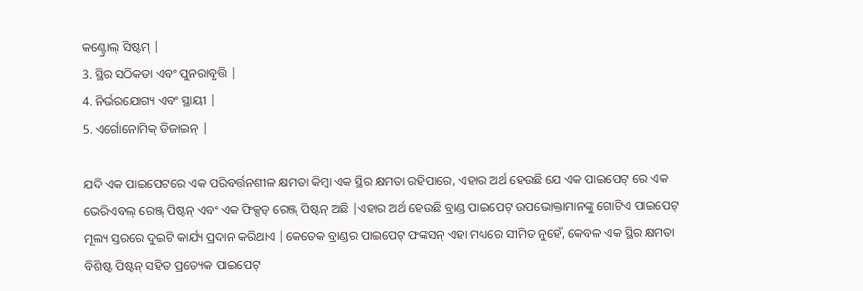କଣ୍ଟ୍ରୋଲ୍ ସିଷ୍ଟମ୍ |
3. ସ୍ଥିର ସଠିକତା ଏବଂ ପୁନରାବୃତ୍ତି |
4. ନିର୍ଭରଯୋଗ୍ୟ ଏବଂ ସ୍ଥାୟୀ |
5. ଏର୍ଗୋନୋମିକ୍ ଡିଜାଇନ୍ |

ଯଦି ଏକ ପାଇପେଟରେ ଏକ ପରିବର୍ତ୍ତନଶୀଳ କ୍ଷମତା କିମ୍ବା ଏକ ସ୍ଥିର କ୍ଷମତା ରହିପାରେ, ଏହାର ଅର୍ଥ ହେଉଛି ଯେ ଏକ ପାଇପେଟ୍ ରେ ଏକ ଭେରିଏବଲ୍ ରେଞ୍ଜ୍ ପିଷ୍ଟନ୍ ଏବଂ ଏକ ଫିକ୍ସଡ୍ ରେଞ୍ଜ୍ ପିଷ୍ଟନ୍ ଅଛି |ଏହାର ଅର୍ଥ ହେଉଛି ବ୍ରାଣ୍ଡ ପାଇପେଟ୍ ଉପଭୋକ୍ତାମାନଙ୍କୁ ଗୋଟିଏ ପାଇପେଟ୍ ମୂଲ୍ୟ ସ୍ତରରେ ଦୁଇଟି କାର୍ଯ୍ୟ ପ୍ରଦାନ କରିଥାଏ |କେତେକ ବ୍ରାଣ୍ଡର ପାଇପେଟ୍ ଫଙ୍କସନ୍ ଏହା ମଧ୍ୟରେ ସୀମିତ ନୁହେଁ, କେବଳ ଏକ ସ୍ଥିର କ୍ଷମତା ବିଶିଷ୍ଟ ପିଷ୍ଟନ୍ ସହିତ ପ୍ରତ୍ୟେକ ପାଇପେଟ୍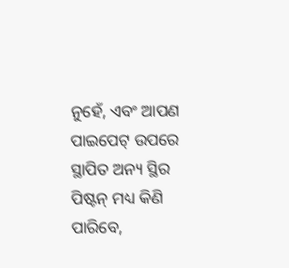ନୁହେଁ, ଏବଂ ଆପଣ ପାଇପେଟ୍ ଉପରେ ସ୍ଥାପିତ ଅନ୍ୟ ସ୍ଥିର ପିଷ୍ଟନ୍ ମଧ୍ୟ କିଣି ପାରିବେ,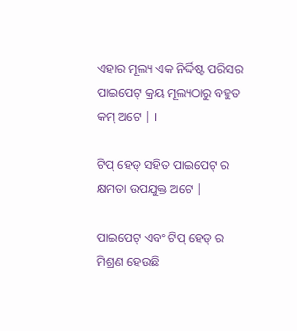ଏହାର ମୂଲ୍ୟ ଏକ ନିର୍ଦ୍ଦିଷ୍ଟ ପରିସର ପାଇପେଟ୍ କ୍ରୟ ମୂଲ୍ୟଠାରୁ ବହୁତ କମ୍ ଅଟେ | ।

ଟିପ୍ ହେଡ୍ ସହିତ ପାଇପେଟ୍ ର କ୍ଷମତା ଉପଯୁକ୍ତ ଅଟେ |

ପାଇପେଟ୍ ଏବଂ ଟିପ୍ ହେଡ୍ ର ମିଶ୍ରଣ ହେଉଛି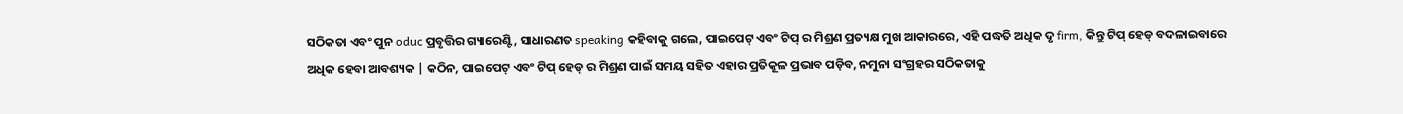ସଠିକତା ଏବଂ ପୁନ oduc ପ୍ରବୃତ୍ତିର ଗ୍ୟାରେଣ୍ଟି, ସାଧାରଣତ speaking କହିବାକୁ ଗଲେ, ପାଇପେଟ୍ ଏବଂ ଟିପ୍ ର ମିଶ୍ରଣ ପ୍ରତ୍ୟକ୍ଷ ମୁଖ ଆକାରରେ, ଏହି ପଦ୍ଧତି ଅଧିକ ଦୃ firm, କିନ୍ତୁ ଟିପ୍ ହେଡ୍ ବଦଳାଇବାରେ ଅଧିକ ହେବା ଆବଶ୍ୟକ | କଠିନ, ପାଇପେଟ୍ ଏବଂ ଟିପ୍ ହେଡ୍ ର ମିଶ୍ରଣ ପାଇଁ ସମୟ ସହିତ ଏହାର ପ୍ରତିକୂଳ ପ୍ରଭାବ ପଡ଼ିବ, ନମୁନା ସଂଗ୍ରହର ସଠିକତାକୁ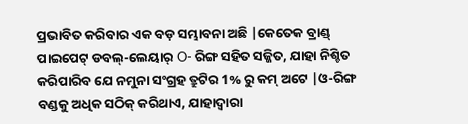ପ୍ରଭାବିତ କରିବାର ଏକ ବଡ଼ ସମ୍ଭାବନା ଅଛି |କେତେକ ବ୍ରାଣ୍ଡ୍ ପାଇପେଟ୍ ଡବଲ୍-ଲେୟାର୍ O- ରିଙ୍ଗ ସହିତ ସଜ୍ଜିତ, ଯାହା ନିଶ୍ଚିତ କରିପାରିବ ଯେ ନମୁନା ସଂଗ୍ରହ ତ୍ରୁଟିର 1% ରୁ କମ୍ ଅଟେ |ଓ-ରିଙ୍ଗ ବଣ୍ଡକୁ ଅଧିକ ସଠିକ୍ କରିଥାଏ, ଯାହାଦ୍ୱାରା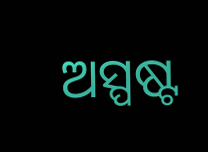ଅସ୍ପଷ୍ଟ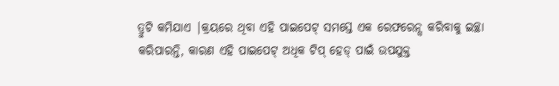ତ୍ରୁଟି କମିଯାଏ |କ୍ରୟରେ ଥିବା ଏହି ପାଇପେଟ୍ ସମସ୍ତେ ଏକ ରେଫରେନ୍ସ କରିବାକୁ ଇଚ୍ଛା କରିପାରନ୍ତି, କାରଣ ଏହି ପାଇପେଟ୍ ଅଧିକ ଟିପ୍ ହେଡ୍ ପାଇଁ ଉପଯୁକ୍ତ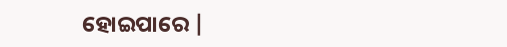ହୋଇପାରେ |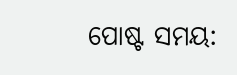ପୋଷ୍ଟ ସମୟ: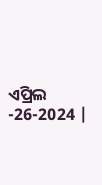ଏପ୍ରିଲ -26-2024 |